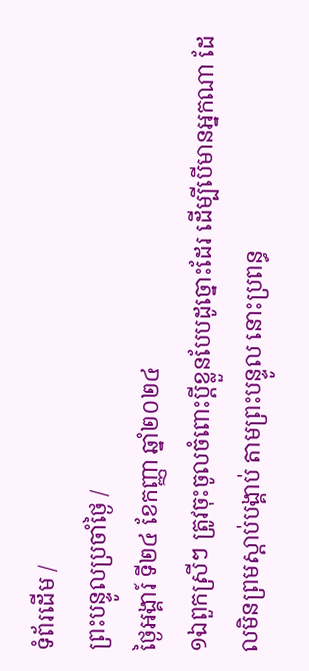ទំព័រដើម /
ព្រះបន្ទូលប្រចាំថ្ងៃ /
ថ្ងៃអង្គារ៍ ទី២៤ ខែកញ្ញា ឆ្នាំ២០២៤
១ឯពួកស្រីៗ ត្រូវចុះចូលចំពោះប្ដីខ្លួនបែបដូច្នោះដែរ ដើម្បីបើមានអ្នកណា ដែលមិនព្រមស្តាប់បង្គាប់ តាមព្រះបន្ទូល នោះប្រពន្ធ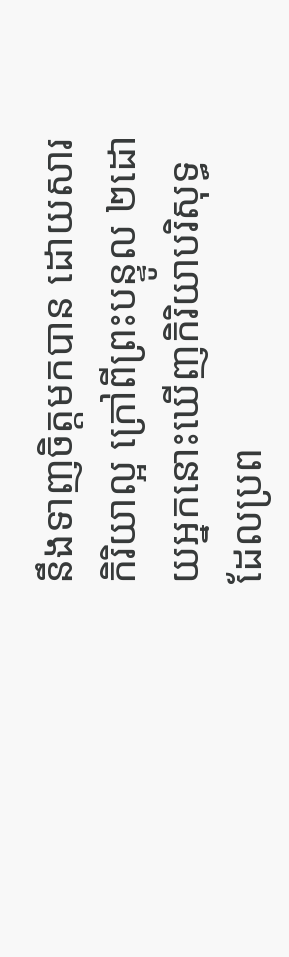នឹងទាញចិត្តមកបាន ដោយសារកិរិយាល្អ ក្រៅពីព្រះបន្ទូល ២ដោយអ្នកនោះឃើញកិរិយាបរិសុទ្ធ ដែលប្រព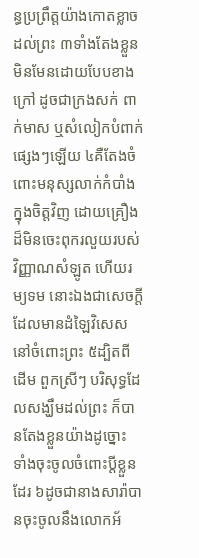ន្ធប្រព្រឹត្តយ៉ាងកោតខ្លាចដល់ព្រះ ៣ទាំងតែងខ្លួនមិនមែនដោយបែបខាងក្រៅ ដូចជាក្រងសក់ ពាក់មាស ឬសំលៀកបំពាក់ផ្សេងៗឡើយ ៤គឺតែងចំពោះមនុស្សលាក់កំបាំងក្នុងចិត្តវិញ ដោយគ្រឿងដ៏មិនចេះពុករលួយរបស់វិញ្ញាណសំឡូត ហើយរម្យទម នោះឯងជាសេចក្ដី ដែលមានដំឡៃវិសេសនៅចំពោះព្រះ ៥ដ្បិតពីដើម ពួកស្រីៗ បរិសុទ្ធដែលសង្ឃឹមដល់ព្រះ ក៏បានតែងខ្លួនយ៉ាងដូច្នោះ ទាំងចុះចូលចំពោះប្ដីខ្លួនដែរ ៦ដូចជានាងសារ៉ាបានចុះចូលនឹងលោកអ័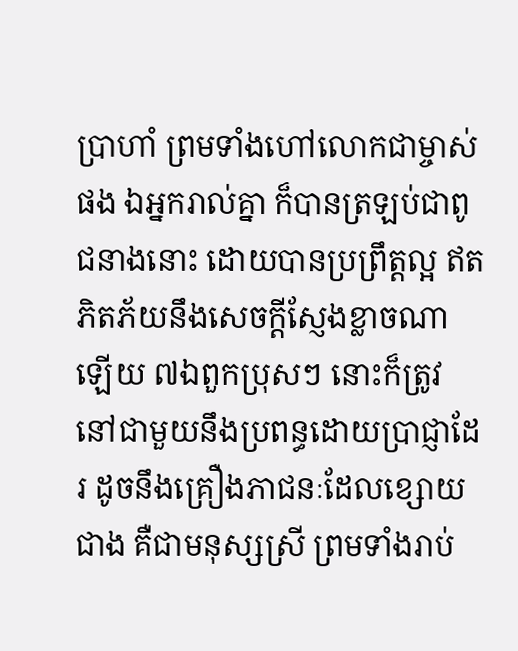ប្រាហាំ ព្រមទាំងហៅលោកជាម្ចាស់ផង ឯអ្នករាល់គ្នា ក៏បានត្រឡប់ជាពូជនាងនោះ ដោយបានប្រព្រឹត្តល្អ ឥតភិតភ័យនឹងសេចក្ដីស្ញែងខ្លាចណាឡើយ ៧ឯពួកប្រុសៗ នោះក៏ត្រូវនៅជាមួយនឹងប្រពន្ធដោយប្រាជ្ញាដែរ ដូចនឹងគ្រឿងភាជនៈដែលខ្សោយជាង គឺជាមនុស្សស្រី ព្រមទាំងរាប់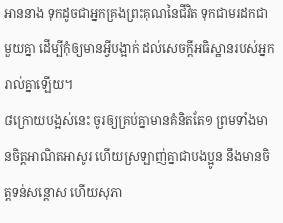អាននាង ទុកដូចជាអ្នកគ្រងព្រះគុណនៃជីវិត ទុកជាមរដកជាមួយគ្នា ដើម្បីកុំឲ្យមានអ្វីបង្អាក់ ដល់សេចក្ដីអធិស្ឋានរបស់អ្នករាល់គ្នាឡើយ។
៨ក្រោយបង្អស់នេះ ចូរឲ្យគ្រប់គ្នាមានគំនិតតែ១ ព្រមទាំងមានចិត្តអាណិតអាសូរ ហើយស្រឡាញ់គ្នាជាបងប្អូន នឹងមានចិត្តទន់សន្តោស ហើយសុភា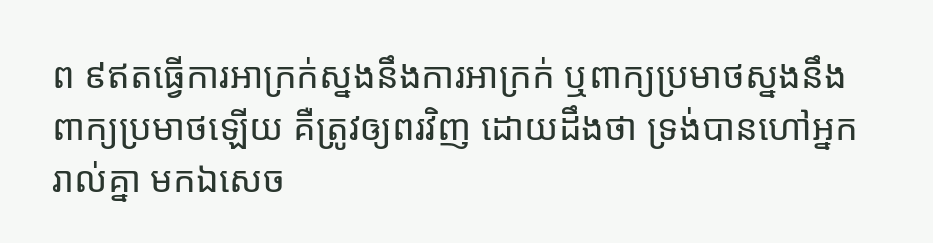ព ៩ឥតធ្វើការអាក្រក់ស្នងនឹងការអាក្រក់ ឬពាក្យប្រមាថស្នងនឹងពាក្យប្រមាថឡើយ គឺត្រូវឲ្យពរវិញ ដោយដឹងថា ទ្រង់បានហៅអ្នករាល់គ្នា មកឯសេច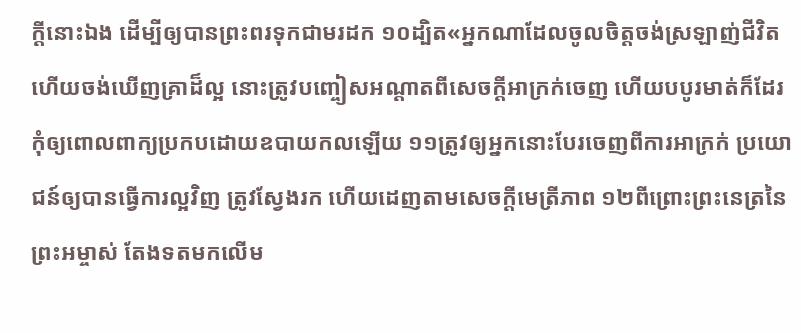ក្ដីនោះឯង ដើម្បីឲ្យបានព្រះពរទុកជាមរដក ១០ដ្បិត«អ្នកណាដែលចូលចិត្តចង់ស្រឡាញ់ជីវិត ហើយចង់ឃើញគ្រាដ៏ល្អ នោះត្រូវបញ្ចៀសអណ្តាតពីសេចក្ដីអាក្រក់ចេញ ហើយបបូរមាត់ក៏ដែរ កុំឲ្យពោលពាក្យប្រកបដោយឧបាយកលឡើយ ១១ត្រូវឲ្យអ្នកនោះបែរចេញពីការអាក្រក់ ប្រយោជន៍ឲ្យបានធ្វើការល្អវិញ ត្រូវស្វែងរក ហើយដេញតាមសេចក្ដីមេត្រីភាព ១២ពីព្រោះព្រះនេត្រនៃព្រះអម្ចាស់ តែងទតមកលើម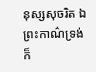នុស្សសុចរិត ឯព្រះកាណ៌ទ្រង់ក៏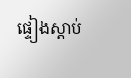ផ្ទៀងស្តាប់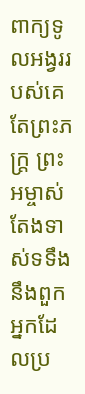ពាក្យទូលអង្វររបស់គេ តែព្រះភក្ត្រ ព្រះអម្ចាស់តែងទាស់ទទឹងនឹងពួកអ្នកដែលប្រ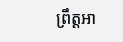ព្រឹត្តអា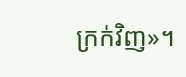ក្រក់វិញ»។